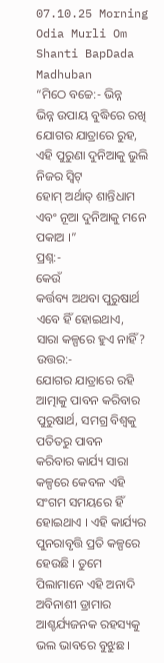07.10.25 Morning Odia Murli Om Shanti BapDada Madhuban
“ମିଠେ ବଚ୍ଚେ:- ଭିନ୍ନ
ଭିନ୍ନ ଉପାୟ ବୁଦ୍ଧିରେ ରଖି ଯୋଗର ଯାତ୍ରାରେ ରୁହ, ଏହି ପୁରୁଣା ଦୁନିଆକୁ ଭୁଲି ନିଜର ସ୍ୱିଟ୍
ହୋମ୍ ଅର୍ଥାତ୍ ଶାନ୍ତିଧାମ ଏବଂ ନୂଆ ଦୁନିଆକୁ ମନେ ପକାଅ ।”
ପ୍ରଶ୍ନ:-
କେଉଁ
କର୍ତ୍ତବ୍ୟ ଅଥବା ପୁରୁଷାର୍ଥ ଏବେ ହିଁ ହୋଇଥାଏ, ସାରା କଳ୍ପରେ ହୁଏ ନାହିଁ?
ଉତ୍ତର:-
ଯୋଗର ଯାତ୍ରାରେ ରହି ଆତ୍ମାକୁ ପାବନ କରିବାର ପୁରୁଷାର୍ଥ, ସମଗ୍ର ବିଶ୍ୱକୁ ପତିତରୁ ପାବନ
କରିବାର କାର୍ଯ୍ୟ ସାରା କଳ୍ପରେ କେବଳ ଏହି ସଂଗମ ସମୟରେ ହିଁ ହୋଇଥାଏ । ଏହି କାର୍ଯ୍ୟର
ପୁନରାବୃତ୍ତି ପ୍ରତି କଳ୍ପରେ ହେଉଛି । ତୁମେ ପିଲାମାନେ ଏହି ଅନାଦି ଅବିନାଶୀ ଡ୍ରାମାର
ଆଶ୍ଚର୍ଯ୍ୟଜନକ ରହସ୍ୟକୁ ଭଲ ଭାବରେ ବୁଝୁଛ ।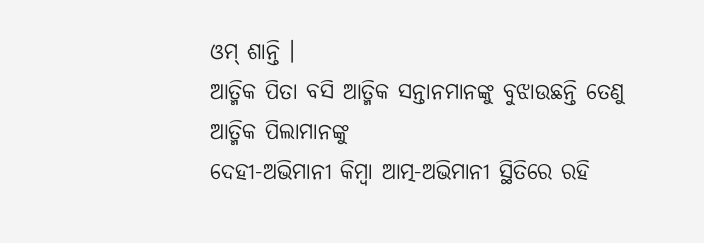ଓମ୍ ଶାନ୍ତି ।
ଆତ୍ମିକ ପିତା ବସି ଆତ୍ମିକ ସନ୍ତାନମାନଙ୍କୁ ବୁଝାଉଛନ୍ତି ତେଣୁ ଆତ୍ମିକ ପିଲାମାନଙ୍କୁ
ଦେହୀ-ଅଭିମାନୀ କିମ୍ବା ଆତ୍ମ-ଅଭିମାନୀ ସ୍ଥିତିରେ ରହି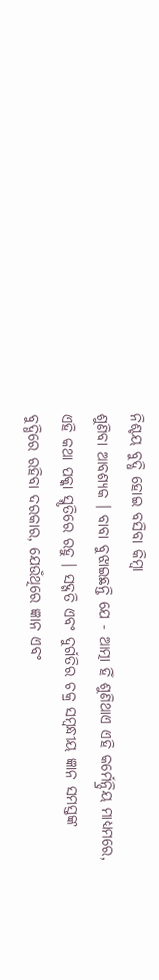ନିଶ୍ଚୟ ବୁଦ୍ଧି ହୋଇ ବସିବା କିମ୍ବା
ଶୁଣିବା ଆବଶ୍ୟକ । ବାବା ବୁଝାଇଛନ୍ତି ଯେ - ଆତ୍ମା ହିଁ ଶୁଣିଥାଏ ଏହି କର୍ମେନ୍ଦ୍ରିୟ ମାଧ୍ୟମରେ,
ଏହି କଥା ପକ୍କା ସ୍ମୃତିରେ ରହୁ । ସଦ୍ଗତି ଏବଂ ଦୁର୍ଗତିର ଚକ୍ର ସମ୍ବନ୍ଧୀୟ ଜ୍ଞାନ ସମସ୍ତଙ୍କ
ବୁଦ୍ଧିରେ ରହିବା ଦରକାର, ଯେଉଁଥିରେ ଜ୍ଞାନ ଏବଂ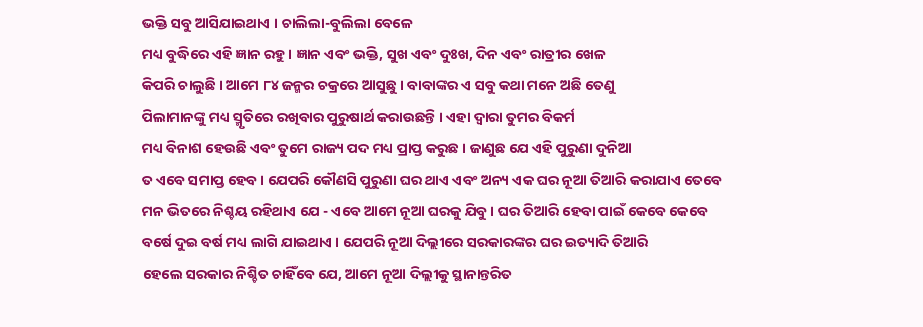ଭକ୍ତି ସବୁ ଆସିଯାଇଥାଏ । ଚାଲିଲା-ବୁଲିଲା ବେଳେ
ମଧ୍ୟ ବୁଦ୍ଧିରେ ଏହି ଜ୍ଞାନ ରହୁ । ଜ୍ଞାନ ଏବଂ ଭକ୍ତି, ସୁଖ ଏବଂ ଦୁଃଖ, ଦିନ ଏବଂ ରାତ୍ରୀର ଖେଳ
କିପରି ଚାଲୁଛି । ଆମେ ୮୪ ଜନ୍ମର ଚକ୍ରରେ ଆସୁଛୁ । ବାବାଙ୍କର ଏ ସବୁ କଥା ମନେ ଅଛି ତେଣୁ
ପିଲାମାନଙ୍କୁ ମଧ୍ୟ ସ୍ମୃତିରେ ରଖିବାର ପୁରୁଷାର୍ଥ କରାଉଛନ୍ତି । ଏହା ଦ୍ୱାରା ତୁମର ବିକର୍ମ
ମଧ୍ୟ ବିନାଶ ହେଉଛି ଏବଂ ତୁମେ ରାଜ୍ୟ ପଦ ମଧ୍ୟ ପ୍ରାପ୍ତ କରୁଛ । ଜାଣୁଛ ଯେ ଏହି ପୁରୁଣା ଦୁନିଆ
ତ ଏବେ ସମାପ୍ତ ହେବ । ଯେପରି କୌଣସି ପୁରୁଣା ଘର ଥାଏ ଏବଂ ଅନ୍ୟ ଏକ ଘର ନୂଆ ତିଆରି କରାଯାଏ ତେବେ
ମନ ଭିତରେ ନିଶ୍ଚୟ ରହିଥାଏ ଯେ - ଏବେ ଆମେ ନୂଆ ଘରକୁ ଯିବୁ । ଘର ତିଆରି ହେବା ପାଇଁ କେବେ କେବେ
ବର୍ଷେ ଦୁଇ ବର୍ଷ ମଧ୍ୟ ଲାଗି ଯାଇଥାଏ । ଯେପରି ନୂଆ ଦିଲ୍ଲୀରେ ସରକାରଙ୍କର ଘର ଇତ୍ୟାଦି ତିଆରି
ହେଲେ ସରକାର ନିଶ୍ଚିତ ଚାହିଁବେ ଯେ, ଆମେ ନୂଆ ଦିଲ୍ଲୀକୁ ସ୍ଥାନାନ୍ତରିତ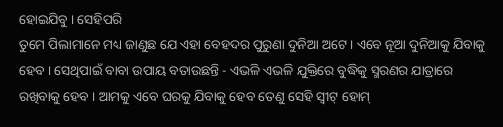ହୋଇଯିବୁ । ସେହିପରି
ତୁମେ ପିଲାମାନେ ମଧ୍ୟ ଜାଣୁଛ ଯେ ଏହା ବେହଦର ପୁରୁଣା ଦୁନିଆ ଅଟେ । ଏବେ ନୂଆ ଦୁନିଆକୁ ଯିବାକୁ
ହେବ । ସେଥିପାଇଁ ବାବା ଉପାୟ ବତାଉଛନ୍ତି - ଏଭଳି ଏଭଳି ଯୁକ୍ତିରେ ବୁଦ୍ଧିକୁ ସ୍ମରଣର ଯାତ୍ରାରେ
ରଖିବାକୁ ହେବ । ଆମକୁ ଏବେ ଘରକୁ ଯିବାକୁ ହେବ ତେଣୁ ସେହି ସ୍ୱୀଟ୍ ହୋମ୍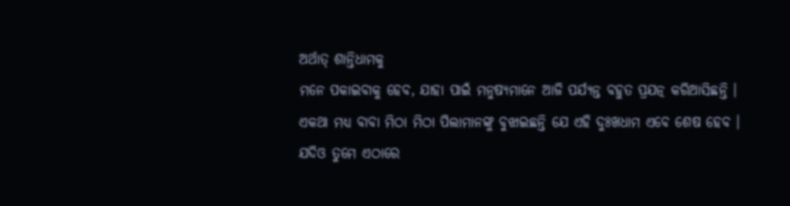ଅର୍ଥାତ୍ ଶାନ୍ତିଧାମକୁ
ମନେ ପକାଇବାକୁ ହେବ, ଯାହା ପାଇଁ ମନୁଷ୍ୟମାନେ ଆଜି ପର୍ଯ୍ୟନ୍ତ ବହୁତ ପ୍ରଯତ୍ନ କରିଆସିଛନ୍ତି ।
ଏକଥା ମଧ୍ୟ ବାବା ମିଠା ମିଠା ପିଲାମାନଙ୍କୁ ବୁଝାଇଛନ୍ତି ଯେ ଏହି ଦୁଃଖଧାମ ଏବେ ଶେଷ ହେବ ।
ଯଦିଓ ତୁମେ ଏଠାରେ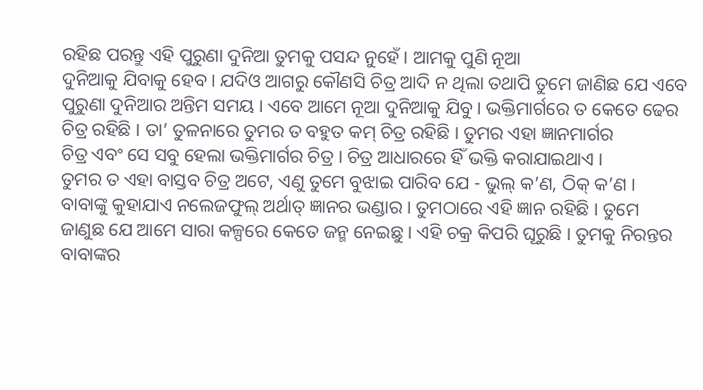ରହିଛ ପରନ୍ତୁ ଏହି ପୁରୁଣା ଦୁନିଆ ତୁମକୁ ପସନ୍ଦ ନୁହେଁ । ଆମକୁ ପୁଣି ନୂଆ
ଦୁନିଆକୁ ଯିବାକୁ ହେବ । ଯଦିଓ ଆଗରୁ କୌଣସି ଚିତ୍ର ଆଦି ନ ଥିଲା ତଥାପି ତୁମେ ଜାଣିଛ ଯେ ଏବେ
ପୁରୁଣା ଦୁନିଆର ଅନ୍ତିମ ସମୟ । ଏବେ ଆମେ ନୂଆ ଦୁନିଆକୁ ଯିବୁ । ଭକ୍ତିମାର୍ଗରେ ତ କେତେ ଢେର
ଚିତ୍ର ରହିଛି । ତା’ ତୁଳନାରେ ତୁମର ତ ବହୁତ କମ୍ ଚିତ୍ର ରହିଛି । ତୁମର ଏହା ଜ୍ଞାନମାର୍ଗର
ଚିତ୍ର ଏବଂ ସେ ସବୁ ହେଲା ଭକ୍ତିମାର୍ଗର ଚିତ୍ର । ଚିତ୍ର ଆଧାରରେ ହିଁ ଭକ୍ତି କରାଯାଇଥାଏ ।
ତୁମର ତ ଏହା ବାସ୍ତବ ଚିତ୍ର ଅଟେ, ଏଣୁ ତୁମେ ବୁଝାଇ ପାରିବ ଯେ - ଭୁଲ୍ କ’ଣ, ଠିକ୍ କ’ଣ ।
ବାବାଙ୍କୁ କୁହାଯାଏ ନଲେଜଫୁଲ୍ ଅର୍ଥାତ୍ ଜ୍ଞାନର ଭଣ୍ଡାର । ତୁମଠାରେ ଏହି ଜ୍ଞାନ ରହିଛି । ତୁମେ
ଜାଣୁଛ ଯେ ଆମେ ସାରା କଳ୍ପରେ କେତେ ଜନ୍ମ ନେଇଛୁ । ଏହି ଚକ୍ର କିପରି ଘୂରୁଛି । ତୁମକୁ ନିରନ୍ତର
ବାବାଙ୍କର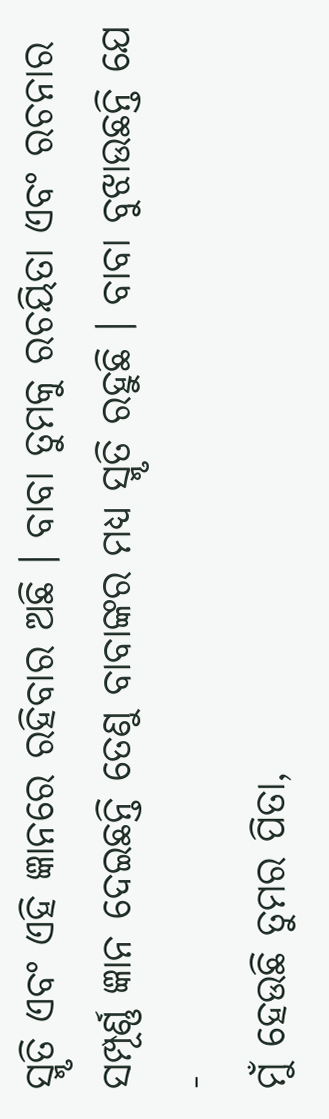ସ୍ମୃତି ଏବଂ ଏହି ଜ୍ଞାନରେ ରହିବାର ଅଛି । ବାବା ତୁମକୁ ରଚୟିତା ଏବଂ ରଚନାର
ସମ୍ପୂର୍ଣ୍ଣ ଜ୍ଞାନ ଦେଇଛନ୍ତି ତେଣୁ ବାବାଙ୍କର ମଧ୍ୟ ସ୍ମୃତି ରହୁଛି । ବାବା ବୁଝାଉଛନ୍ତି ଯେ -
ମୁଁ ହେଉଛି ତୁମର ପିତା,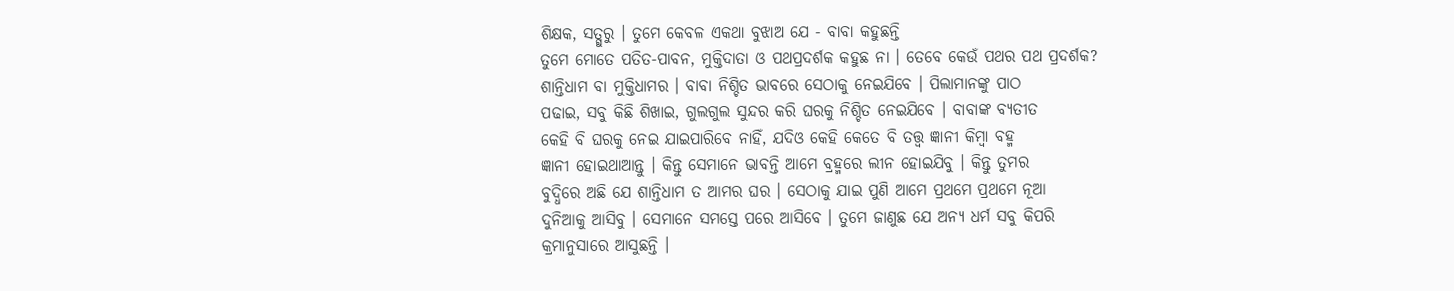ଶିକ୍ଷକ, ସତ୍ଗୁରୁ । ତୁମେ କେବଳ ଏକଥା ବୁଝାଅ ଯେ - ବାବା କହୁଛନ୍ତି
ତୁମେ ମୋତେ ପତିତ-ପାବନ, ମୁକ୍ତିଦାତା ଓ ପଥପ୍ରଦର୍ଶକ କହୁଛ ନା । ତେବେ କେଉଁ ପଥର ପଥ ପ୍ରଦର୍ଶକ?
ଶାନ୍ତିଧାମ ବା ମୁକ୍ତିଧାମର । ବାବା ନିଶ୍ଚିତ ଭାବରେ ସେଠାକୁ ନେଇଯିବେ । ପିଲାମାନଙ୍କୁ ପାଠ
ପଢାଇ, ସବୁ କିଛି ଶିଖାଇ, ଗୁଲଗୁଲ ସୁନ୍ଦର କରି ଘରକୁ ନିଶ୍ଚିତ ନେଇଯିବେ । ବାବାଙ୍କ ବ୍ୟତୀତ
କେହି ବି ଘରକୁ ନେଇ ଯାଇପାରିବେ ନାହିଁ, ଯଦିଓ କେହି କେତେ ବି ତତ୍ତ୍ୱ ଜ୍ଞାନୀ କିମ୍ବା ବହ୍ମ
ଜ୍ଞାନୀ ହୋଇଥାଆନ୍ତୁ । କିନ୍ତୁ ସେମାନେ ଭାବନ୍ତି ଆମେ ବ୍ରହ୍ମରେ ଲୀନ ହୋଇଯିବୁ । କିନ୍ତୁ ତୁମର
ବୁଦ୍ଧିରେ ଅଛି ଯେ ଶାନ୍ତିଧାମ ତ ଆମର ଘର । ସେଠାକୁ ଯାଇ ପୁଣି ଆମେ ପ୍ରଥମେ ପ୍ରଥମେ ନୂଆ
ଦୁନିଆକୁ ଆସିବୁ । ସେମାନେ ସମସ୍ତେ ପରେ ଆସିବେ । ତୁମେ ଜାଣୁଛ ଯେ ଅନ୍ୟ ଧର୍ମ ସବୁ କିପରି
କ୍ରମାନୁସାରେ ଆସୁଛନ୍ତି ।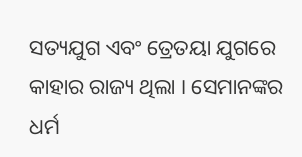ସତ୍ୟଯୁଗ ଏବଂ ତ୍ରେତୟା ଯୁଗରେ କାହାର ରାଜ୍ୟ ଥିଲା । ସେମାନଙ୍କର
ଧର୍ମ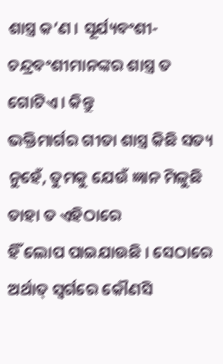ଶାସ୍ତ୍ର କ’ଣ । ସୂର୍ଯ୍ୟବଂଶୀ-ଚନ୍ଦ୍ରବଂଶୀମାନଙ୍କର ଶାସ୍ତ୍ର ତ ଗୋଟିଏ । କିନ୍ତୁ
ଭକ୍ତିମାର୍ଗର ଗୀତା ଶାସ୍ତ୍ର କିଛି ସତ୍ୟ ନୁହେଁ, ତୁମକୁ ଯେଉଁ ଜ୍ଞାନ ମିଳୁଛି ତାହା ତ ଏହିଠାରେ
ହିଁ ଲୋପ ପାଇଯାଉଛି । ସେଠାରେ ଅର୍ଥାତ୍ ସ୍ୱର୍ଗରେ କୌଣସି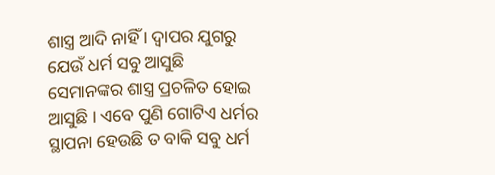ଶାସ୍ତ୍ର ଆଦି ନାହିଁ । ଦ୍ୱାପର ଯୁଗରୁ
ଯେଉଁ ଧର୍ମ ସବୁ ଆସୁଛି ସେମାନଙ୍କର ଶାସ୍ତ୍ର ପ୍ରଚଳିତ ହୋଇ ଆସୁଛି । ଏବେ ପୁଣି ଗୋଟିଏ ଧର୍ମର
ସ୍ଥାପନା ହେଉଛି ତ ବାକି ସବୁ ଧର୍ମ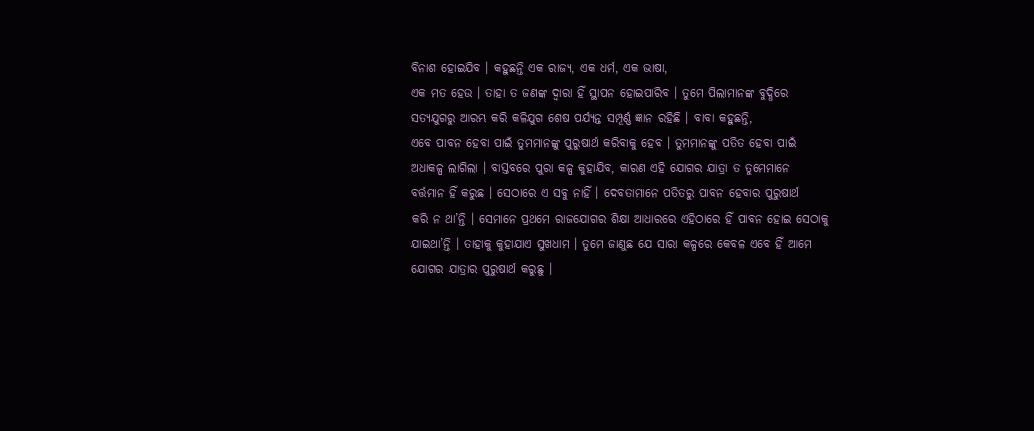ବିନାଶ ହୋଇଯିବ । କହୁଛନ୍ତି ଏକ ରାଜ୍ୟ, ଏକ ଧର୍ମ, ଏକ ଭାଷା,
ଏକ ମତ ହେଉ । ତାହା ତ ଜଣଙ୍କ ଦ୍ୱାରା ହିଁ ସ୍ଥାପନ ହୋଇପାରିବ । ତୁମେ ପିଲାମାନଙ୍କ ବୁଦ୍ଧିରେ
ସତ୍ୟଯୁଗରୁ ଆରମ୍ଭ କରି କଳିଯୁଗ ଶେଷ ପର୍ଯ୍ୟନ୍ତ ସମ୍ପୂର୍ଣ୍ଣ ଜ୍ଞାନ ରହିଛି । ବାବା କହୁଛନ୍ତି,
ଏବେ ପାବନ ହେବା ପାଇଁ ତୁମମାନଙ୍କୁ ପୁରୁଷାର୍ଥ କରିବାକୁ ହେବ । ତୁମମାନଙ୍କୁ ପତିତ ହେବା ପାଇଁ
ଅଧାକଳ୍ପ ଲାଗିଲା । ବାସ୍ତବରେ ପୁରା କଳ୍ପ କୁହାଯିବ, କାରଣ ଏହି ଯୋଗର ଯାତ୍ରା ତ ତୁମେମାନେ
ବର୍ତ୍ତମାନ ହିଁ କରୁଛ । ସେଠାରେ ଏ ସବୁ ନାହିଁ । ଦେବତାମାନେ ପତିତରୁ ପାବନ ହେବାର ପୁରୁଷାର୍ଥ
କରି ନ ଥା’ନ୍ତି । ସେମାନେ ପ୍ରଥମେ ରାଜଯୋଗର ଶିକ୍ଷା ଆଧାରରେ ଏହିଠାରେ ହିଁ ପାବନ ହୋଇ ସେଠାକୁ
ଯାଇଥା’ନ୍ତି । ତାହାକୁ କୁହାଯାଏ ସୁଖଧାମ । ତୁମେ ଜାଣୁଛ ଯେ ସାରା କଳ୍ପରେ କେବଳ ଏବେ ହିଁ ଆମେ
ଯୋଗର ଯାତ୍ରାର ପୁରୁଷାର୍ଥ କରୁଛୁ ।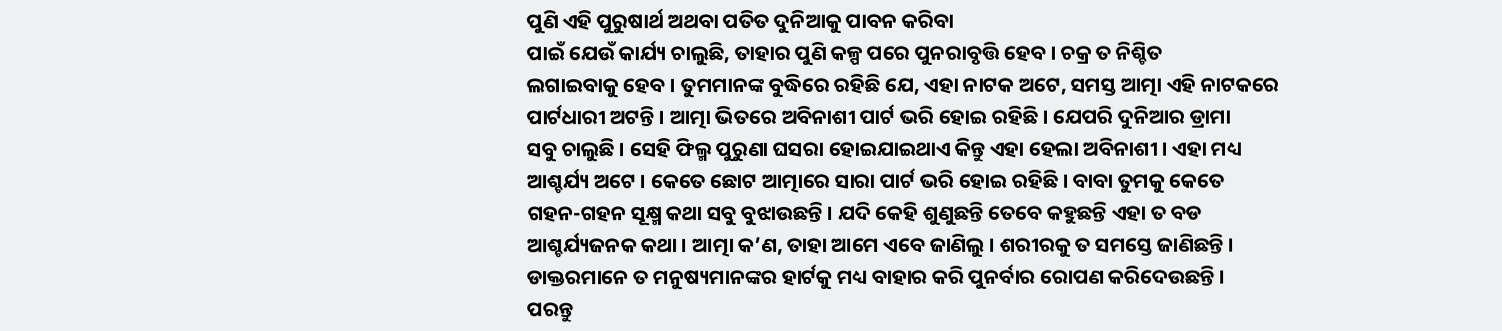ପୁଣି ଏହି ପୁରୁଷାର୍ଥ ଅଥବା ପତିତ ଦୁନିଆକୁ ପାବନ କରିବା
ପାଇଁ ଯେଉଁ କାର୍ଯ୍ୟ ଚାଲୁଛି, ତାହାର ପୁଣି କଳ୍ପ ପରେ ପୁନରାବୃତ୍ତି ହେବ । ଚକ୍ର ତ ନିଶ୍ଚିତ
ଲଗାଇବାକୁ ହେବ । ତୁମମାନଙ୍କ ବୁଦ୍ଧିରେ ରହିଛି ଯେ, ଏହା ନାଟକ ଅଟେ, ସମସ୍ତ ଆତ୍ମା ଏହି ନାଟକରେ
ପାର୍ଟଧାରୀ ଅଟନ୍ତି । ଆତ୍ମା ଭିତରେ ଅବିନାଶୀ ପାର୍ଟ ଭରି ହୋଇ ରହିଛି । ଯେପରି ଦୁନିଆର ଡ୍ରାମା
ସବୁ ଚାଲୁଛି । ସେହି ଫିଲ୍ମ ପୁରୁଣା ଘସରା ହୋଇଯାଇଥାଏ କିନ୍ତୁ ଏହା ହେଲା ଅବିନାଶୀ । ଏହା ମଧ୍ୟ
ଆଶ୍ଚର୍ଯ୍ୟ ଅଟେ । କେତେ ଛୋଟ ଆତ୍ମାରେ ସାରା ପାର୍ଟ ଭରି ହୋଇ ରହିଛି । ବାବା ତୁମକୁ କେତେ
ଗହନ-ଗହନ ସୂକ୍ଷ୍ମ କଥା ସବୁ ବୁଝାଉଛନ୍ତି । ଯଦି କେହି ଶୁଣୁଛନ୍ତି ତେବେ କହୁଛନ୍ତି ଏହା ତ ବଡ
ଆଶ୍ଚର୍ଯ୍ୟଜନକ କଥା । ଆତ୍ମା କ’ଣ, ତାହା ଆମେ ଏବେ ଜାଣିଲୁ । ଶରୀରକୁ ତ ସମସ୍ତେ ଜାଣିଛନ୍ତି ।
ଡାକ୍ତରମାନେ ତ ମନୁଷ୍ୟମାନଙ୍କର ହାର୍ଟକୁ ମଧ୍ୟ ବାହାର କରି ପୁନର୍ବାର ରୋପଣ କରିଦେଉଛନ୍ତି ।
ପରନ୍ତୁ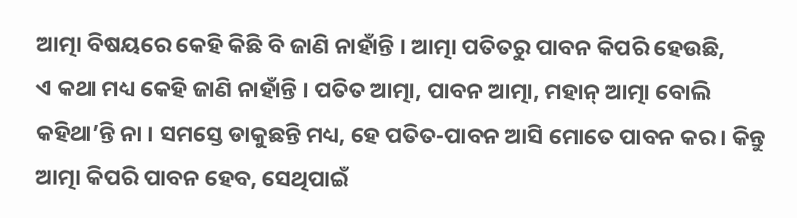ଆତ୍ମା ବିଷୟରେ କେହି କିଛି ବି ଜାଣି ନାହାଁନ୍ତି । ଆତ୍ମା ପତିତରୁ ପାବନ କିପରି ହେଉଛି,
ଏ କଥା ମଧ୍ୟ କେହି ଜାଣି ନାହାଁନ୍ତି । ପତିତ ଆତ୍ମା, ପାବନ ଆତ୍ମା, ମହାନ୍ ଆତ୍ମା ବୋଲି
କହିଥା’ନ୍ତି ନା । ସମସ୍ତେ ଡାକୁଛନ୍ତି ମଧ୍ୟ, ହେ ପତିତ-ପାବନ ଆସି ମୋତେ ପାବନ କର । କିନ୍ତୁ
ଆତ୍ମା କିପରି ପାବନ ହେବ, ସେଥିପାଇଁ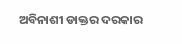ଅବିନାଶୀ ଡାକ୍ତର ଦରକାର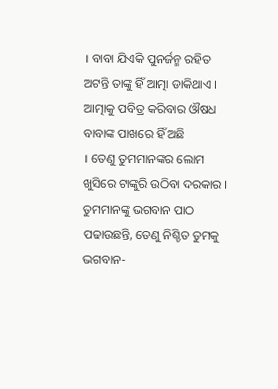। ବାବା ଯିଏକି ପୁନର୍ଜନ୍ମ ରହିତ
ଅଟନ୍ତି ତାଙ୍କୁ ହିଁ ଆତ୍ମା ଡାକିଥାଏ । ଆତ୍ମାକୁ ପବିତ୍ର କରିବାର ଔଷଧ ବାବାଙ୍କ ପାଖରେ ହିଁ ଅଛି
। ତେଣୁ ତୁମମାନଙ୍କର ଲୋମ ଖୁସିରେ ଟାଙ୍କୁରି ଉଠିବା ଦରକାର । ତୁମମାନଙ୍କୁ ଭଗବାନ ପାଠ
ପଢାଉଛନ୍ତି, ତେଣୁ ନିଶ୍ଚିତ ତୁମକୁ ଭଗବାନ-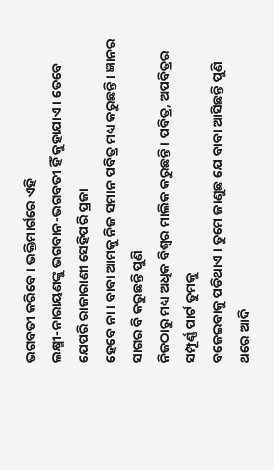ଭଗବତୀ କରିବେ । ଭକ୍ତିମାର୍ଗରେ ଏହି
ଲକ୍ଷ୍ମୀ-ନାରାୟଣଙ୍କୁ ଭଗବାନ-ଭଗବତୀ ହିଁ କୁହାଯାଏ । ତେବେ ଯେପରି ରାଜାରାଣୀ ସେହିପରି ପ୍ରଜା
ହେବେ ନା । ବାବା ଆମକୁ ନିଜ ସମାନ ପବିତ୍ର ମଧ୍ୟ କରୁଛନ୍ତି । ଜ୍ଞାନର ସାଗର ବି କରୁଛନ୍ତି ପୁଣି
ନିଜଠାରୁ ମଧ୍ୟ ଅଧିକ ବିଶ୍ୱର ମାଲିକ କରୁଛନ୍ତି । ପବିତ୍ର, ଅପବିତ୍ରର ସମ୍ପୂର୍ଣ୍ଣ ପାର୍ଟ ତୁମକୁ
ବଜେଇବାକୁ ପଡିଥାଏ । ତୁମେ ଜାଣୁଛ ଯେ ବାବା ଆସିଛନ୍ତି ପୁଣି ଥରେ ଆଦି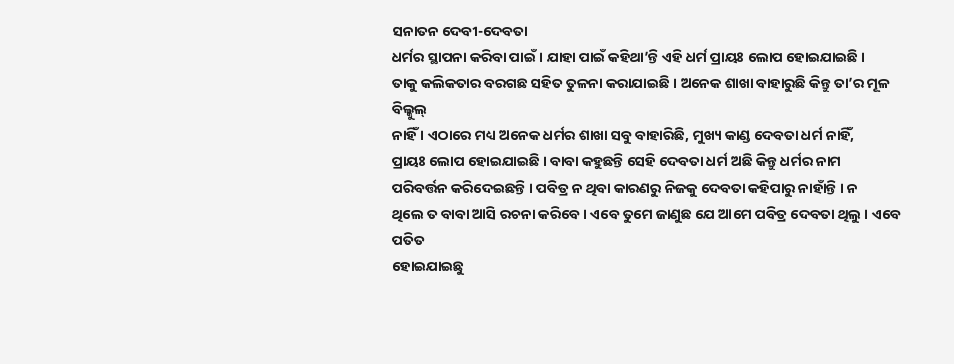ସନାତନ ଦେବୀ-ଦେବତା
ଧର୍ମର ସ୍ଥାପନା କରିବା ପାଇଁ । ଯାହା ପାଇଁ କହିଥା’ନ୍ତି ଏହି ଧର୍ମ ପ୍ରାୟଃ ଲୋପ ହୋଇଯାଇଛି ।
ତାକୁ କଲିକତାର ବରଗଛ ସହିତ ତୁଳନା କରାଯାଇଛି । ଅନେକ ଶାଖା ବାହାରୁଛି କିନ୍ତୁ ତା’ର ମୂଳ ବିଲ୍କୁଲ୍
ନାହିଁ । ଏଠାରେ ମଧ୍ୟ ଅନେକ ଧର୍ମର ଶାଖା ସବୁ ବାହାରିଛି, ମୁଖ୍ୟ କାଣ୍ଡ ଦେବତା ଧର୍ମ ନାହିଁ,
ପ୍ରାୟଃ ଲୋପ ହୋଇଯାଇଛି । ବାବା କହୁଛନ୍ତି ସେହି ଦେବତା ଧର୍ମ ଅଛି କିନ୍ତୁ ଧର୍ମର ନାମ
ପରିବର୍ତ୍ତନ କରିଦେଇଛନ୍ତି । ପବିତ୍ର ନ ଥିବା କାରଣରୁ ନିଜକୁ ଦେବତା କହିପାରୁ ନାହାଁନ୍ତି । ନ
ଥିଲେ ତ ବାବା ଆସି ରଚନା କରିବେ । ଏବେ ତୁମେ ଜାଣୁଛ ଯେ ଆମେ ପବିତ୍ର ଦେବତା ଥିଲୁ । ଏବେ ପତିତ
ହୋଇଯାଇଛୁ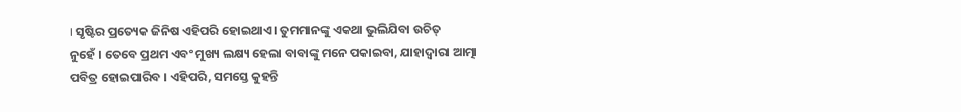। ସୃଷ୍ଟିର ପ୍ରତ୍ୟେକ ଜିନିଷ ଏହିପରି ହୋଇଥାଏ । ତୁମମାନଙ୍କୁ ଏକଥା ଭୁଲିଯିବା ଉଚିତ୍
ନୁହେଁ । ତେବେ ପ୍ରଥମ ଏବଂ ମୁଖ୍ୟ ଲକ୍ଷ୍ୟ ହେଲା ବାବାଙ୍କୁ ମନେ ପକାଇବା, ଯାହାଦ୍ୱାରା ଆତ୍ମା
ପବିତ୍ର ହୋଇପାରିବ । ଏହିପରି, ସମସ୍ତେ କୁହନ୍ତି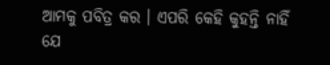ଆମକୁ ପବିତ୍ର କର । ଏପରି କେହି କୁହନ୍ତି ନାହିଁ
ଯେ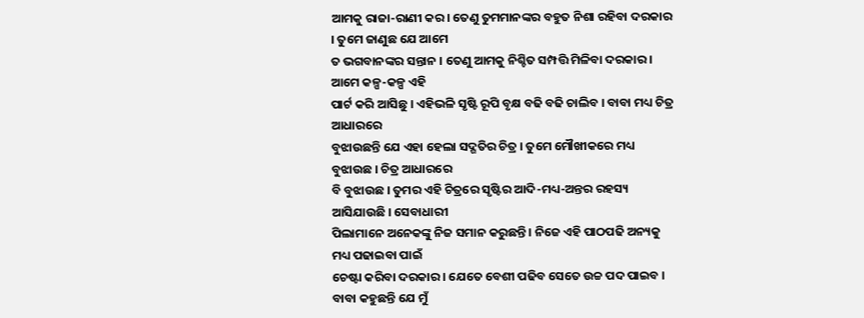ଆମକୁ ରାଜା-ରାଣୀ କର । ତେଣୁ ତୁମମାନଙ୍କର ବହୁତ ନିଶା ରହିବା ଦରକାର । ତୁମେ ଜାଣୁଛ ଯେ ଆମେ
ତ ଭଗବାନଙ୍କର ସନ୍ତାନ । ତେଣୁ ଆମକୁ ନିଶ୍ଚିତ ସମ୍ପତ୍ତି ମିଳିବା ଦରକାର । ଆମେ କଳ୍ପ-କଳ୍ପ ଏହି
ପାର୍ଟ କରି ଆସିଛୁ । ଏହିଭଳି ସୃଷ୍ଟି ରୂପି ବୃକ୍ଷ ବଢି ବଢି ଚାଲିବ । ବାବା ମଧ୍ୟ ଚିତ୍ର ଆଧାରରେ
ବୁଝାଉଛନ୍ତି ଯେ ଏହା ହେଲା ସଦ୍ଗତିର ଚିତ୍ର । ତୁମେ ମୌଖୀକରେ ମଧ୍ୟ ବୁଝାଉଛ । ଚିତ୍ର ଆଧାରରେ
ବି ବୁଝାଉଛ । ତୁମର ଏହି ଚିତ୍ରରେ ସୃଷ୍ଟିର ଆଦି-ମଧ୍ୟ-ଅନ୍ତର ରହସ୍ୟ ଆସିଯାଉଛି । ସେବାଧାରୀ
ପିଲାମାନେ ଅନେକଙ୍କୁ ନିଜ ସମାନ କରୁଛନ୍ତି । ନିଜେ ଏହି ପାଠପଢି ଅନ୍ୟକୁ ମଧ୍ୟ ପଢାଇବା ପାଇଁ
ଚେଷ୍ଟା କରିବା ଦରକାର । ଯେତେ ବେଶୀ ପଢିବ ସେତେ ଉଚ୍ଚ ପଦ ପାଇବ । ବାବା କହୁଛନ୍ତି ଯେ ମୁଁ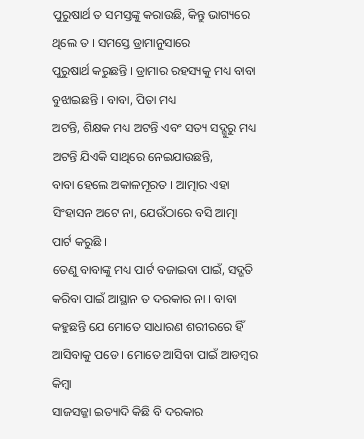ପୁରୁଷାର୍ଥ ତ ସମସ୍ତଙ୍କୁ କରାଉଛି, କିନ୍ତୁ ଭାଗ୍ୟରେ ଥିଲେ ତ । ସମସ୍ତେ ଡ୍ରାମାନୁସାରେ
ପୁରୁଷାର୍ଥ କରୁଛନ୍ତି । ଡ୍ରାମାର ରହସ୍ୟକୁ ମଧ୍ୟ ବାବା ବୁଝାଇଛନ୍ତି । ବାବା, ପିତା ମଧ୍ୟ
ଅଟନ୍ତି, ଶିକ୍ଷକ ମଧ୍ୟ ଅଟନ୍ତି ଏବଂ ସତ୍ୟ ସଦ୍ଗୁରୁ ମଧ୍ୟ ଅଟନ୍ତି ଯିଏକି ସାଥିରେ ନେଇଯାଉଛନ୍ତି,
ବାବା ହେଲେ ଅକାଳମୂରତ । ଆତ୍ମାର ଏହା ସିଂହାସନ ଅଟେ ନା, ଯେଉଁଠାରେ ବସି ଆତ୍ମା ପାର୍ଟ କରୁଛି ।
ତେଣୁ ବାବାଙ୍କୁ ମଧ୍ୟ ପାର୍ଟ ବଜାଇବା ପାଇଁ, ସଦ୍ଗତି କରିବା ପାଇଁ ଆସ୍ଥାନ ତ ଦରକାର ନା । ବାବା
କହୁଛନ୍ତି ଯେ ମୋତେ ସାଧାରଣ ଶରୀରରେ ହିଁ ଆସିବାକୁ ପଡେ । ମୋତେ ଆସିବା ପାଇଁ ଆଡମ୍ବର କିମ୍ବା
ସାଜସଜ୍ଜା ଇତ୍ୟାଦି କିଛି ବି ଦରକାର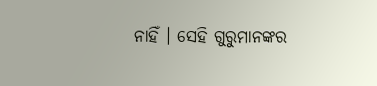ନାହିଁ । ସେହି ଗୁରୁମାନଙ୍କର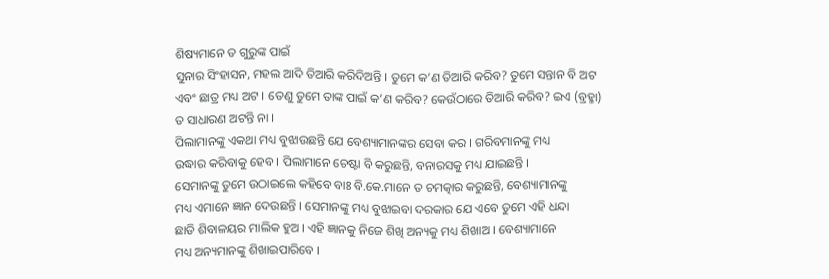ଶିଷ୍ୟମାନେ ତ ଗୁରୁଙ୍କ ପାଇଁ
ସୁନାର ସିଂହାସନ, ମହଲ ଆଦି ତିଆରି କରିଦିଅନ୍ତି । ତୁମେ କ’ଣ ତିଆରି କରିବ? ତୁମେ ସନ୍ତାନ ବି ଅଟ
ଏବଂ ଛାତ୍ର ମଧ୍ୟ ଅଟ । ତେଣୁ ତୁମେ ତାଙ୍କ ପାଇଁ କ’ଣ କରିବ? କେଉଁଠାରେ ତିଆରି କରିବ? ଇଏ (ବ୍ରହ୍ମା)
ତ ସାଧାରଣ ଅଟନ୍ତି ନା ।
ପିଲାମାନଙ୍କୁ ଏକଥା ମଧ୍ୟ ବୁଝାଉଛନ୍ତି ଯେ ବେଶ୍ୟାମାନଙ୍କର ସେବା କର । ଗରିବମାନଙ୍କୁ ମଧ୍ୟ
ଉଦ୍ଧାର କରିବାକୁ ହେବ । ପିଲାମାନେ ଚେଷ୍ଟା ବି କରୁଛନ୍ତି, ବନାରସକୁ ମଧ୍ୟ ଯାଇଛନ୍ତି ।
ସେମାନଙ୍କୁ ତୁମେ ଉଠାଇଲେ କହିବେ ବାଃ ବି.କେ.ମାନେ ତ ଚମତ୍କାର କରୁଛନ୍ତି, ବେଶ୍ୟାମାନଙ୍କୁ
ମଧ୍ୟ ଏମାନେ ଜ୍ଞାନ ଦେଉଛନ୍ତି । ସେମାନଙ୍କୁ ମଧ୍ୟ ବୁଝାଇବା ଦରକାର ଯେ ଏବେ ତୁମେ ଏହି ଧନ୍ଦା
ଛାଡି ଶିବାଳୟର ମାଲିକ ହୁଅ । ଏହି ଜ୍ଞାନକୁ ନିଜେ ଶିଖି ଅନ୍ୟକୁ ମଧ୍ୟ ଶିଖାଅ । ବେଶ୍ୟାମାନେ
ମଧ୍ୟ ଅନ୍ୟମାନଙ୍କୁ ଶିଖାଇପାରିବେ ।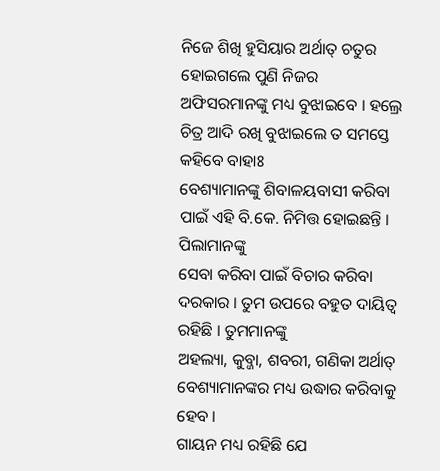ନିଜେ ଶିଖି ହୁସିୟାର ଅର୍ଥାତ୍ ଚତୁର ହୋଇଗଲେ ପୁଣି ନିଜର
ଅଫିସରମାନଙ୍କୁ ମଧ୍ୟ ବୁଝାଇବେ । ହଲ୍ରେ ଚିତ୍ର ଆଦି ରଖି ବୁଝାଇଲେ ତ ସମସ୍ତେ କହିବେ ବାହାଃ
ବେଶ୍ୟାମାନଙ୍କୁ ଶିବାଳୟବାସୀ କରିବା ପାଇଁ ଏହି ବି.କେ. ନିମିତ୍ତ ହୋଇଛନ୍ତି । ପିଲାମାନଙ୍କୁ
ସେବା କରିବା ପାଇଁ ବିଚାର କରିବା ଦରକାର । ତୁମ ଉପରେ ବହୁତ ଦାୟିତ୍ୱ ରହିଛି । ତୁମମାନଙ୍କୁ
ଅହଲ୍ୟା, କୁବ୍ଜା, ଶବରୀ, ଗଣିକା ଅର୍ଥାତ୍ ବେଶ୍ୟାମାନଙ୍କର ମଧ୍ୟ ଉଦ୍ଧାର କରିବାକୁ ହେବ ।
ଗାୟନ ମଧ୍ୟ ରହିଛି ଯେ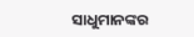ସାଧୁମାନଙ୍କର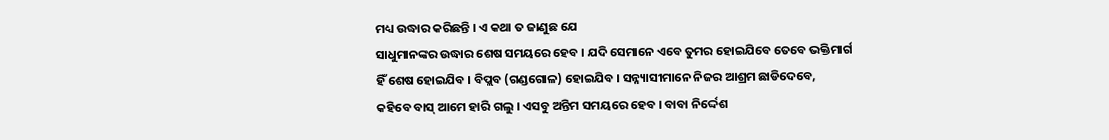ମଧ୍ୟ ଉଦ୍ଧାର କରିଛନ୍ତି । ଏ କଥା ତ ଜାଣୁଛ ଯେ
ସାଧୁମାନଙ୍କର ଉଦ୍ଧାର ଶେଷ ସମୟରେ ହେବ । ଯଦି ସେମାନେ ଏବେ ତୁମର ହୋଇଯିବେ ତେବେ ଭକ୍ତିମାର୍ଗ
ହିଁ ଶେଷ ହୋଇଯିବ । ବିପ୍ଲବ (ଗଣ୍ଡଗୋଳ) ହୋଇଯିବ । ସନ୍ନ୍ୟାସୀମାନେ ନିଜର ଆଶ୍ରମ ଛାଡିଦେବେ,
କହିବେ ବାସ୍ ଆମେ ହାରି ଗଲୁ । ଏସବୁ ଅନ୍ତିମ ସମୟରେ ହେବ । ବାବା ନିର୍ଦ୍ଦେଶ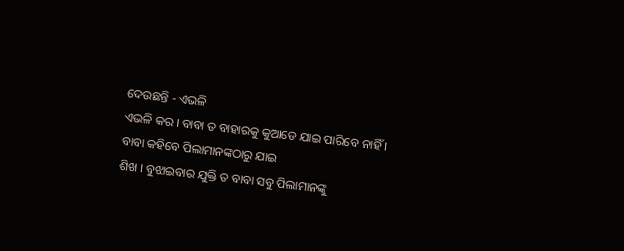ଦେଉଛନ୍ତି - ଏଭଳି
ଏଭଳି କର । ବାବା ତ ବାହାରକୁ କୁଆଡେ ଯାଇ ପାରିବେ ନାହିଁ । ବାବା କହିବେ ପିଲାମାନଙ୍କଠାରୁ ଯାଇ
ଶିଖ । ବୁଝାଇବାର ଯୁକ୍ତି ତ ବାବା ସବୁ ପିଲାମାନଙ୍କୁ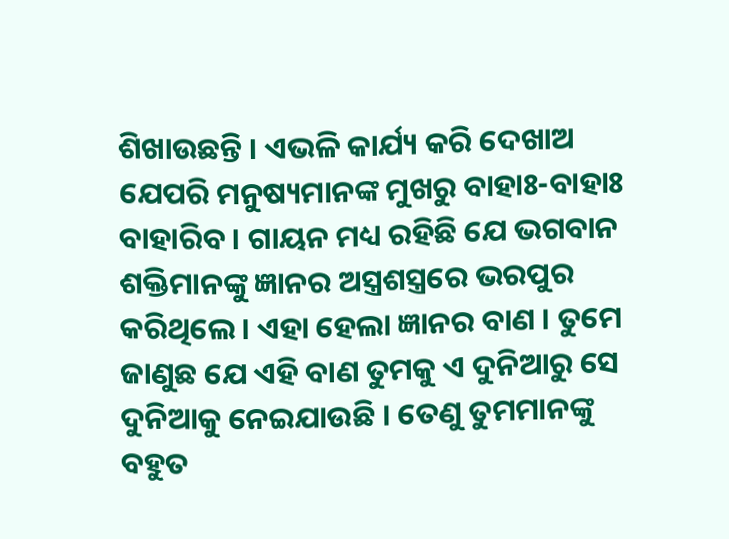ଶିଖାଉଛନ୍ତି । ଏଭଳି କାର୍ଯ୍ୟ କରି ଦେଖାଅ
ଯେପରି ମନୁଷ୍ୟମାନଙ୍କ ମୁଖରୁ ବାହାଃ-ବାହାଃ ବାହାରିବ । ଗାୟନ ମଧ୍ୟ ରହିଛି ଯେ ଭଗବାନ
ଶକ୍ତିମାନଙ୍କୁ ଜ୍ଞାନର ଅସ୍ତ୍ରଶସ୍ତ୍ରରେ ଭରପୁର କରିଥିଲେ । ଏହା ହେଲା ଜ୍ଞାନର ବାଣ । ତୁମେ
ଜାଣୁଛ ଯେ ଏହି ବାଣ ତୁମକୁ ଏ ଦୁନିଆରୁ ସେ ଦୁନିଆକୁ ନେଇଯାଉଛି । ତେଣୁ ତୁମମାନଙ୍କୁ ବହୁତ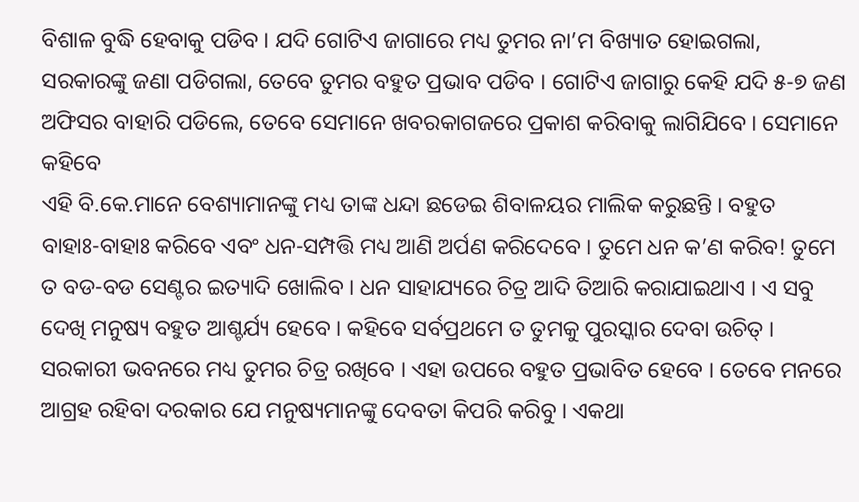ବିଶାଳ ବୁଦ୍ଧି ହେବାକୁ ପଡିବ । ଯଦି ଗୋଟିଏ ଜାଗାରେ ମଧ୍ୟ ତୁମର ନା’ମ ବିଖ୍ୟାତ ହୋଇଗଲା,
ସରକାରଙ୍କୁ ଜଣା ପଡିଗଲା, ତେବେ ତୁମର ବହୁତ ପ୍ରଭାବ ପଡିବ । ଗୋଟିଏ ଜାଗାରୁ କେହି ଯଦି ୫-୭ ଜଣ
ଅଫିସର ବାହାରି ପଡିଲେ, ତେବେ ସେମାନେ ଖବରକାଗଜରେ ପ୍ରକାଶ କରିବାକୁ ଲାଗିଯିବେ । ସେମାନେ କହିବେ
ଏହି ବି.କେ.ମାନେ ବେଶ୍ୟାମାନଙ୍କୁ ମଧ୍ୟ ତାଙ୍କ ଧନ୍ଦା ଛଡେଇ ଶିବାଳୟର ମାଲିକ କରୁଛନ୍ତି । ବହୁତ
ବାହାଃ-ବାହାଃ କରିବେ ଏବଂ ଧନ-ସମ୍ପତ୍ତି ମଧ୍ୟ ଆଣି ଅର୍ପଣ କରିଦେବେ । ତୁମେ ଧନ କ’ଣ କରିବ! ତୁମେ
ତ ବଡ-ବଡ ସେଣ୍ଟର ଇତ୍ୟାଦି ଖୋଲିବ । ଧନ ସାହାଯ୍ୟରେ ଚିତ୍ର ଆଦି ତିଆରି କରାଯାଇଥାଏ । ଏ ସବୁ
ଦେଖି ମନୁଷ୍ୟ ବହୁତ ଆଶ୍ଚର୍ଯ୍ୟ ହେବେ । କହିବେ ସର୍ବପ୍ରଥମେ ତ ତୁମକୁ ପୁରସ୍କାର ଦେବା ଉଚିତ୍ ।
ସରକାରୀ ଭବନରେ ମଧ୍ୟ ତୁମର ଚିତ୍ର ରଖିବେ । ଏହା ଉପରେ ବହୁତ ପ୍ରଭାବିତ ହେବେ । ତେବେ ମନରେ
ଆଗ୍ରହ ରହିବା ଦରକାର ଯେ ମନୁଷ୍ୟମାନଙ୍କୁ ଦେବତା କିପରି କରିବୁ । ଏକଥା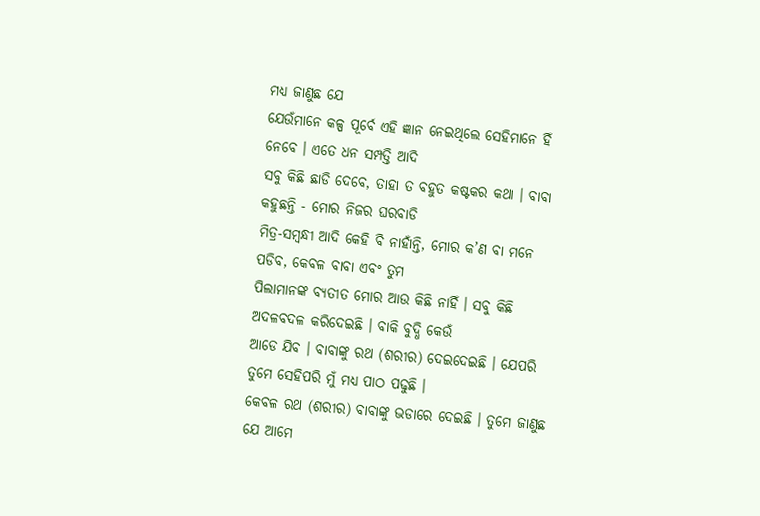ମଧ୍ୟ ଜାଣୁଛ ଯେ
ଯେଉଁମାନେ କଳ୍ପ ପୂର୍ବେ ଏହି ଜ୍ଞାନ ନେଇଥିଲେ ସେହିମାନେ ହିଁ ନେବେ । ଏତେ ଧନ ସମ୍ପତ୍ତି ଆଦି
ସବୁ କିଛି ଛାଡି ଦେବେ, ତାହା ତ ବହୁତ କଷ୍ଟକର କଥା । ବାବା କହୁଛନ୍ତି - ମୋର ନିଜର ଘରବାଡି
ମିତ୍ର-ସମ୍ବନ୍ଧୀ ଆଦି କେହି ବି ନାହାଁନ୍ତି, ମୋର କ’ଣ ବା ମନେ ପଡିବ, କେବଳ ବାବା ଏବଂ ତୁମ
ପିଲାମାନଙ୍କ ବ୍ୟତୀତ ମୋର ଆଉ କିଛି ନାହିଁ । ସବୁ କିଛି ଅଦଳବଦଳ କରିଦେଇଛି । ବାକି ବୁଦ୍ଧି କେଉଁ
ଆଡେ ଯିବ । ବାବାଙ୍କୁ ରଥ (ଶରୀର) ଦେଇଦେଇଛି । ଯେପରି ତୁମେ ସେହିପରି ମୁଁ ମଧ୍ୟ ପାଠ ପଢୁଛି ।
କେବଳ ରଥ (ଶରୀର) ବାବାଙ୍କୁ ଭଡାରେ ଦେଇଛି । ତୁମେ ଜାଣୁଛ ଯେ ଆମେ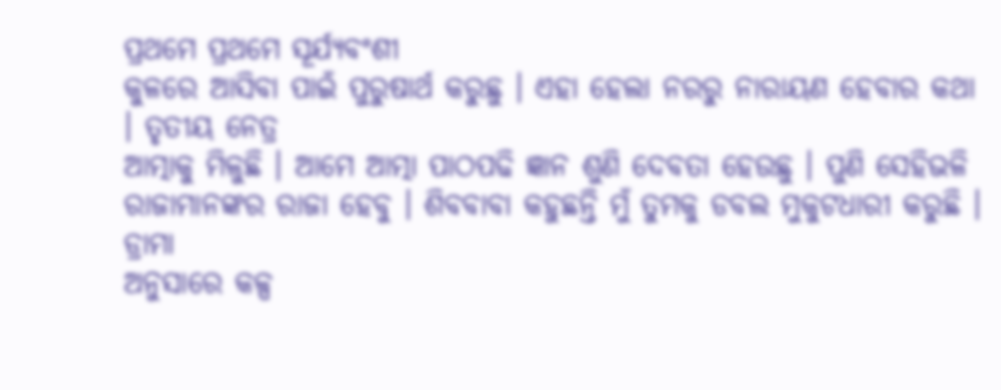ପ୍ରଥମେ ପ୍ରଥମେ ସୂର୍ଯ୍ୟବଂଶୀ
କୁଳରେ ଆସିବା ପାଇଁ ପୁରୁଷାର୍ଥ କରୁଛୁ । ଏହା ହେଲା ନରରୁ ନାରାୟଣ ହେବାର କଥା । ତୃତୀୟ ନେତ୍ର
ଆତ୍ମାକୁ ମିଳୁଛି । ଆମେ ଆତ୍ମା ପାଠପଢି ଜ୍ଞାନ ଶୁଣି ଦେବତା ହେଉଛୁ । ପୁଣି ସେହିଭଳି
ରାଜାମାନଙ୍କର ରାଜା ହେବୁ । ଶିବବାବା କହୁଛନ୍ତି ମୁଁ ତୁମକୁ ଡବଲ ମୁକୁଟଧାରୀ କରୁଛି । ଡ୍ରାମା
ଅନୁସାରେ କଳ୍ପ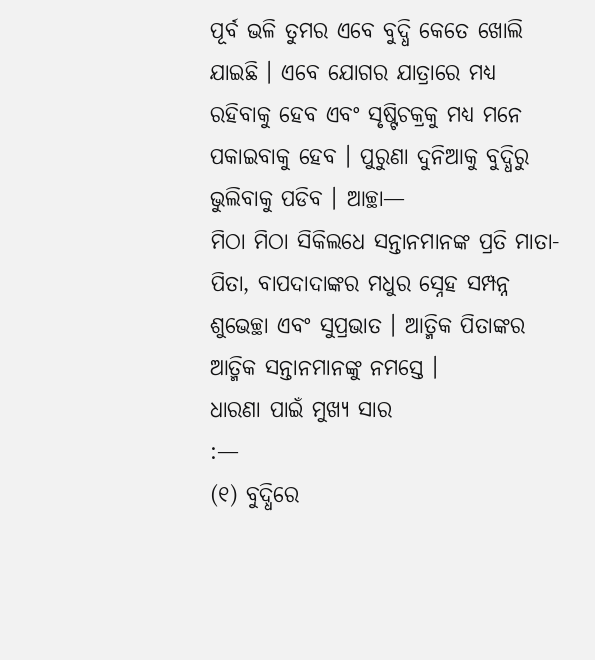ପୂର୍ବ ଭଳି ତୁମର ଏବେ ବୁଦ୍ଧି କେତେ ଖୋଲି ଯାଇଛି । ଏବେ ଯୋଗର ଯାତ୍ରାରେ ମଧ୍ୟ
ରହିବାକୁ ହେବ ଏବଂ ସୃଷ୍ଟିଚକ୍ରକୁ ମଧ୍ୟ ମନେ ପକାଇବାକୁ ହେବ । ପୁରୁଣା ଦୁନିଆକୁ ବୁଦ୍ଧିରୁ
ଭୁଲିବାକୁ ପଡିବ । ଆଚ୍ଛା—
ମିଠା ମିଠା ସିକିଲଧେ ସନ୍ତାନମାନଙ୍କ ପ୍ରତି ମାତା-ପିତା, ବାପଦାଦାଙ୍କର ମଧୁର ସ୍ନେହ ସମ୍ପନ୍ନ
ଶୁଭେଚ୍ଛା ଏବଂ ସୁପ୍ରଭାତ । ଆତ୍ମିକ ପିତାଙ୍କର ଆତ୍ମିକ ସନ୍ତାନମାନଙ୍କୁ ନମସ୍ତେ ।
ଧାରଣା ପାଇଁ ମୁଖ୍ୟ ସାର
:—
(୧) ବୁଦ୍ଧିରେ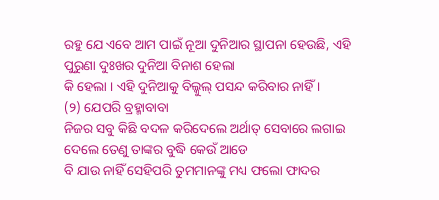ରହୁ ଯେ ଏବେ ଆମ ପାଇଁ ନୂଆ ଦୁନିଆର ସ୍ଥାପନା ହେଉଛି, ଏହି ପୁରୁଣା ଦୁଃଖର ଦୁନିଆ ବିନାଶ ହେଲା
କି ହେଲା । ଏହି ଦୁନିଆକୁ ବିଲ୍କୁଲ୍ ପସନ୍ଦ କରିବାର ନାହିଁ ।
(୨) ଯେପରି ବ୍ରହ୍ମାବାବା
ନିଜର ସବୁ କିଛି ବଦଳ କରିଦେଲେ ଅର୍ଥାତ୍ ସେବାରେ ଲଗାଇ ଦେଲେ ତେଣୁ ତାଙ୍କର ବୁଦ୍ଧି କେଉଁ ଆଡେ
ବି ଯାଉ ନାହିଁ ସେହିପରି ତୁମମାନଙ୍କୁ ମଧ୍ୟ ଫଲୋ ଫାଦର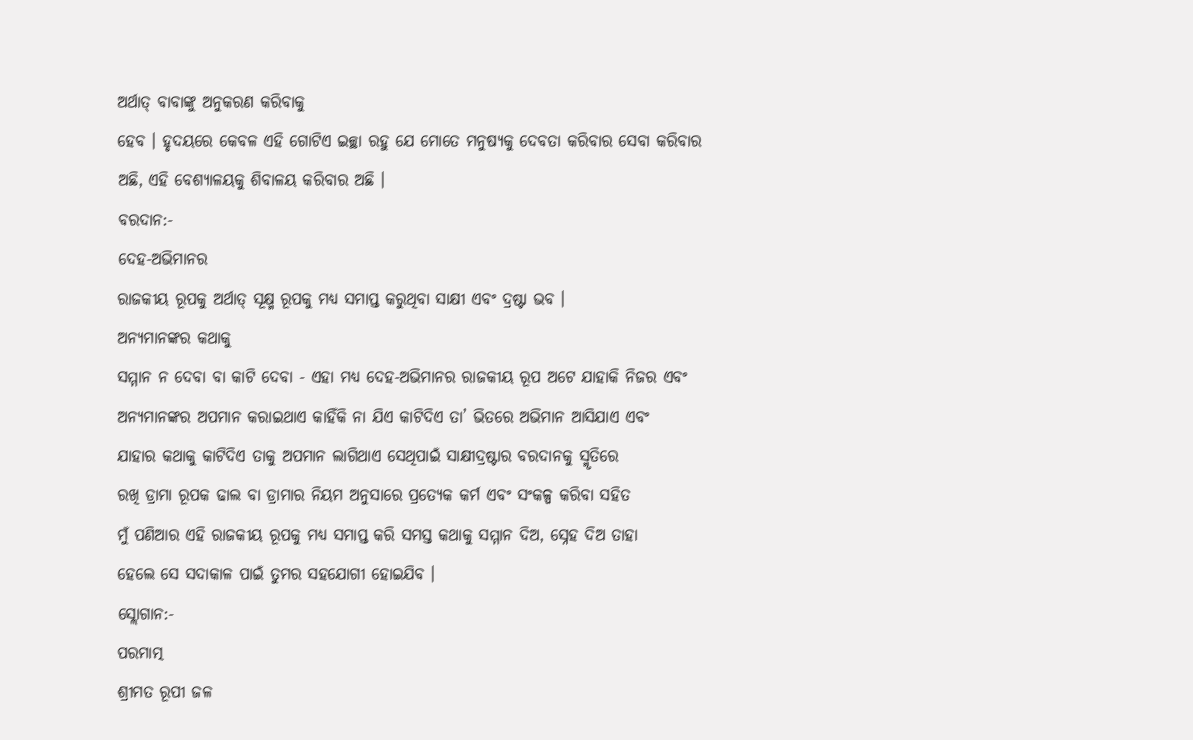ଅର୍ଥାତ୍ ବାବାଙ୍କୁ ଅନୁକରଣ କରିବାକୁ
ହେବ । ହୃଦୟରେ କେବଳ ଏହି ଗୋଟିଏ ଇଚ୍ଛା ରହୁ ଯେ ମୋତେ ମନୁଷ୍ୟକୁ ଦେବତା କରିବାର ସେବା କରିବାର
ଅଛି, ଏହି ବେଶ୍ୟାଳୟକୁ ଶିବାଳୟ କରିବାର ଅଛି ।
ବରଦାନ:-
ଦେହ-ଅଭିମାନର
ରାଜକୀୟ ରୂପକୁ ଅର୍ଥାତ୍ ସୂକ୍ଷ୍ମ ରୂପକୁ ମଧ୍ୟ ସମାପ୍ତ କରୁଥିବା ସାକ୍ଷୀ ଏବଂ ଦ୍ରଷ୍ଟା ଭବ ।
ଅନ୍ୟମାନଙ୍କର କଥାକୁ
ସମ୍ମାନ ନ ଦେବା ବା କାଟି ଦେବା - ଏହା ମଧ୍ୟ ଦେହ-ଅଭିମାନର ରାଜକୀୟ ରୂପ ଅଟେ ଯାହାକି ନିଜର ଏବଂ
ଅନ୍ୟମାନଙ୍କର ଅପମାନ କରାଇଥାଏ କାହିଁକି ନା ଯିଏ କାଟିଦିଏ ତା’ ଭିତରେ ଅଭିମାନ ଆସିଯାଏ ଏବଂ
ଯାହାର କଥାକୁ କାଟିଦିଏ ତାକୁ ଅପମାନ ଲାଗିଥାଏ ସେଥିପାଇଁ ସାକ୍ଷୀଦ୍ରଷ୍ଟାର ବରଦାନକୁ ସ୍ମୃତିରେ
ରଖି ଡ୍ରାମା ରୂପକ ଢାଲ ବା ଡ୍ରାମାର ନିୟମ ଅନୁସାରେ ପ୍ରତ୍ୟେକ କର୍ମ ଏବଂ ସଂକଳ୍ପ କରିବା ସହିତ
ମୁଁ ପଣିଆର ଏହି ରାଜକୀୟ ରୂପକୁ ମଧ୍ୟ ସମାପ୍ତ କରି ସମସ୍ତ କଥାକୁ ସମ୍ମାନ ଦିଅ, ସ୍ନେହ ଦିଅ ତାହା
ହେଲେ ସେ ସଦାକାଳ ପାଇଁ ତୁମର ସହଯୋଗୀ ହୋଇଯିବ ।
ସ୍ଲୋଗାନ:-
ପରମାତ୍ମ
ଶ୍ରୀମତ ରୂପୀ ଜଳ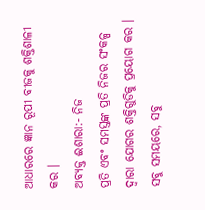ଆଧାରରେ ଜ୍ଞାନ ରୂପୀ ବୀଜକୁ ଶକ୍ତିଶାଳୀ କର ।
ଅବ୍ୟକ୍ତ ଈଶାରା:- ନିଜ
ପ୍ରତି ଏବଂ ସମସ୍ତଙ୍କ ପ୍ରତି ନିଜର ସଂକଳ୍ପ ଦ୍ୱାରା ଯୋଗର ଶକ୍ତିଗୁଡିକୁ ପ୍ରୟୋଗ କର ।
ସବୁ ସମୟରେ, ସବୁ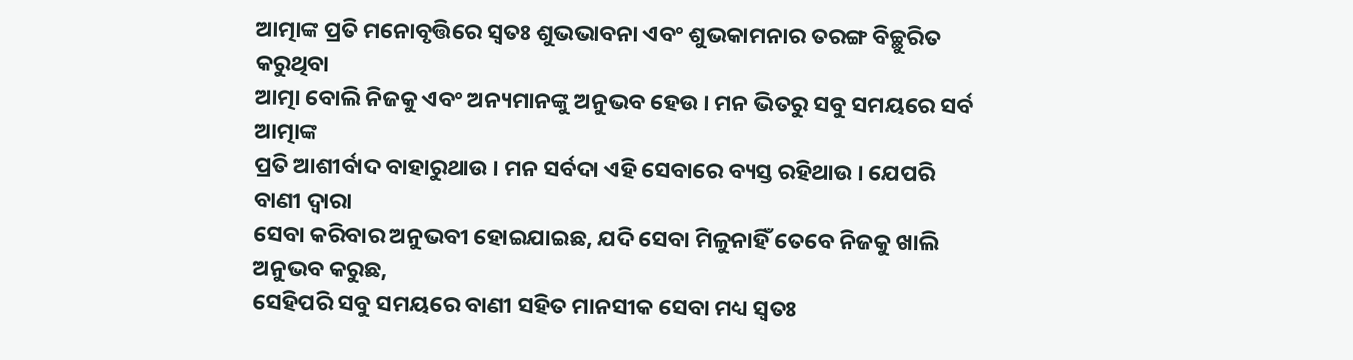ଆତ୍ମାଙ୍କ ପ୍ରତି ମନୋବୃତ୍ତିରେ ସ୍ୱତଃ ଶୁଭଭାବନା ଏବଂ ଶୁଭକାମନାର ତରଙ୍ଗ ବିଚ୍ଛୁରିତ କରୁଥିବା
ଆତ୍ମା ବୋଲି ନିଜକୁ ଏବଂ ଅନ୍ୟମାନଙ୍କୁ ଅନୁଭବ ହେଉ । ମନ ଭିତରୁ ସବୁ ସମୟରେ ସର୍ବ ଆତ୍ମାଙ୍କ
ପ୍ରତି ଆଶୀର୍ବାଦ ବାହାରୁଥାଉ । ମନ ସର୍ବଦା ଏହି ସେବାରେ ବ୍ୟସ୍ତ ରହିଥାଉ । ଯେପରି ବାଣୀ ଦ୍ୱାରା
ସେବା କରିବାର ଅନୁଭବୀ ହୋଇଯାଇଛ, ଯଦି ସେବା ମିଳୁନାହିଁ ତେବେ ନିଜକୁ ଖାଲି ଅନୁଭବ କରୁଛ,
ସେହିପରି ସବୁ ସମୟରେ ବାଣୀ ସହିତ ମାନସୀକ ସେବା ମଧ୍ୟ ସ୍ୱତଃ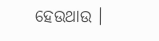ହେଉଥାଉ ।